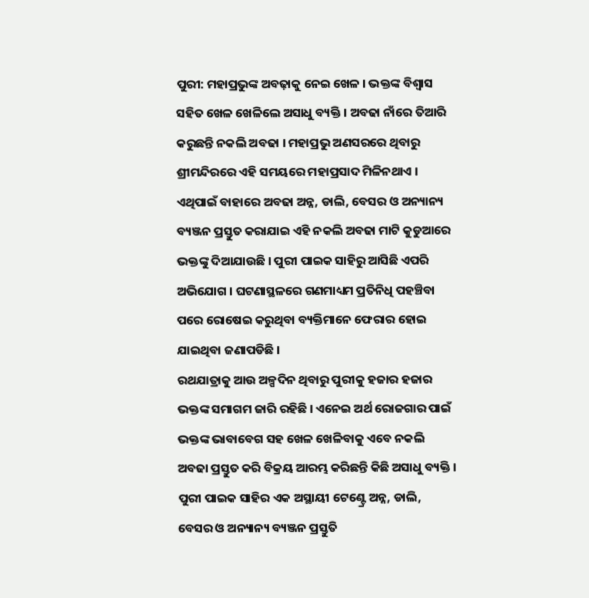ପୁରୀ: ମହାପ୍ରଭୁଙ୍କ ଅବଢ଼ାକୁ ନେଇ ଖେଳ । ଭକ୍ତଙ୍କ ବିଶ୍ୱାସ ସହିତ ଖେଳ ଖେଳିଲେ ଅସାଧୁ ବ୍ୟକ୍ତି । ଅବଢା ନାଁରେ ତିଆରି କରୁଛନ୍ତି ନକଲି ଅବଢା । ମହାପ୍ରଭୁ ଅଣସରରେ ଥିବାରୁ ଶ୍ରୀମନ୍ଦିରରେ ଏହି ସମୟରେ ମହାପ୍ରସାଦ ମିଳିନଥାଏ । ଏଥିପାଇଁ ବାହାରେ ଅବଢା ଅନ୍ନ, ଡାଲି, ବେସର ଓ ଅନ୍ୟାନ୍ୟ ବ୍ୟଞ୍ଜନ ପ୍ରସ୍ତୁତ କରାଯାଇ ଏହି ନକଲି ଅବଢା ମାଟି କୁଡୁଆରେ ଭକ୍ତଙ୍କୁ ଦିଆଯାଉଛି । ପୁରୀ ପାଇକ ସାହିରୁ ଆସିଛି ଏପରି ଅଭିଯୋଗ । ଘଟଣାସ୍ଥଳରେ ଗଣମାଧ୍ୟମ ପ୍ରତିନିଧି ପହଞ୍ଚିବା ପରେ ରୋଷେଇ କରୁଥିବା ବ୍ୟକ୍ତିମାନେ ଫେରାର ହୋଇ ଯାଇଥିବା ଜଣାପଡିଛି ।
ରଥଯାତ୍ରାକୁ ଆଉ ଅଳ୍ପଦିନ ଥିବାରୁ ପୁରୀକୁ ହଜାର ହଜାର ଭକ୍ତଙ୍କ ସମାଗମ ଜାରି ରହିଛି । ଏନେଇ ଅର୍ଥ ରୋଜଗାର ପାଇଁ ଭକ୍ତଙ୍କ ଭାବାବେଗ ସହ ଖେଳ ଖେଳିବାକୁ ଏବେ ନକଲି ଅବଢା ପ୍ରସ୍ତୁତ କରି ବିକ୍ରୟ ଆରମ୍ଭ କରିଛନ୍ତି କିଛି ଅସାଧୁ ବ୍ୟକ୍ତି । ପୁରୀ ପାଇକ ସାହିର ଏକ ଅସ୍ଥାୟୀ ଟେଣ୍ଟ୍ରେ ଅନ୍ନ, ଡାଲି, ବେସର ଓ ଅନ୍ୟାନ୍ୟ ବ୍ୟଞ୍ଜନ ପ୍ରସ୍ତୁତି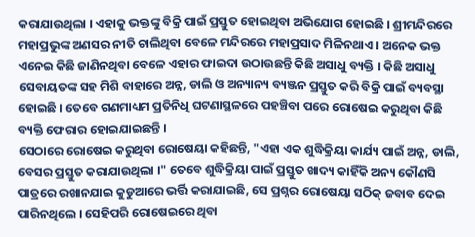କରାଯାଉଥିଲା । ଏହାକୁ ଭକ୍ତଙ୍କୁ ବିକ୍ରି ପାଇଁ ପ୍ରସ୍ତୁତ ହୋଇଥିବା ଅଭିଯୋଗ ହୋଇଛି । ଶ୍ରୀମନ୍ଦିରରେ ମହାପ୍ରଭୁଙ୍କ ଅଣସର ନୀତି ଚାଲିଥିବା ବେଳେ ମନ୍ଦିରରେ ମହାପ୍ରସାଦ ମିଳିନଥାଏ । ଅନେକ ଭକ୍ତ ଏନେଇ କିଛି ଜାଣିନଥିବା ବେଳେ ଏହାର ଫାଇଦା ଉଠାଉଛନ୍ତି କିଛି ଅସାଧୁ ବ୍ୟକ୍ତି । କିଛି ଅସାଧୁ ସେବାୟତଙ୍କ ସହ ମିଶି ବାହାରେ ଅନ୍ନ, ଡାଲି ଓ ଅନ୍ୟାନ୍ୟ ବ୍ୟଞ୍ଜନ ପ୍ରସ୍ତୁତ କରି ବିକ୍ରି ପାଇଁ ବ୍ୟବସ୍ଥା ହୋଇଛି । ତେବେ ଗଣମାଧ୍ୟମ ପ୍ରତିନିଧି ଘଟଣାସ୍ଥଳରେ ପହଞ୍ଚିବା ପରେ ରୋଷେଇ କରୁଥିବା କିଛି ବ୍ୟକ୍ତି ଫେରାର ହୋଇଯାଇଛନ୍ତି ।
ସେଠାରେ ରୋଷେଇ କରୁଥିବା ରୋଷେୟା କହିଛନ୍ତି, "ଏହା ଏକ ଶୁଦ୍ଧିକ୍ରିୟା କାର୍ଯ୍ୟ ପାଇଁ ଅନ୍ନ, ଡାଲି, ବେସର ପ୍ରସ୍ତୁତ କରାଯାଉଥିଲା ।" ତେବେ ଶୁଦ୍ଧିକ୍ରିୟା ପାଇଁ ପ୍ରସ୍ତୁତ ଖାଦ୍ୟ କାହିଁକି ଅନ୍ୟ କୌଣସି ପାତ୍ରରେ ରଖାନଯାଇ କୁଡୁଆରେ ଭର୍ତ୍ତି କରାଯାଇଛି, ସେ ପ୍ରଶ୍ନର ରୋଷେୟା ସଠିକ୍ ଜବାବ ଦେଇ ପାରିନଥିଲେ । ସେହିପରି ରୋଷେଇରେ ଥିବା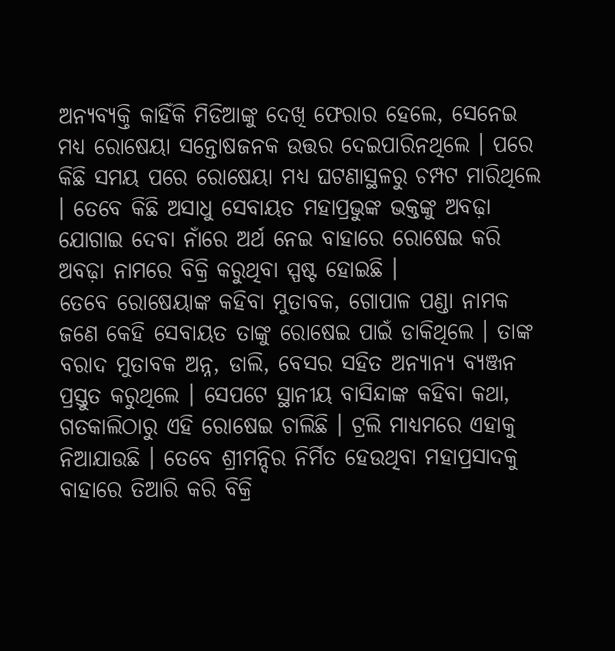ଅନ୍ୟବ୍ୟକ୍ତି କାହିଁକି ମିଡିଆଙ୍କୁ ଦେଖି ଫେରାର ହେଲେ, ସେନେଇ ମଧ୍ୟ ରୋଷେୟା ସନ୍ତୋଷଜନକ ଉତ୍ତର ଦେଇପାରିନଥିଲେ । ପରେ କିଛି ସମୟ ପରେ ରୋଷେୟା ମଧ୍ୟ ଘଟଣାସ୍ଥଳରୁ ଚମ୍ପଟ ମାରିଥିଲେ । ତେବେ କିଛି ଅସାଧୁ ସେବାୟତ ମହାପ୍ରଭୁଙ୍କ ଭକ୍ତଙ୍କୁ ଅବଢ଼ା ଯୋଗାଇ ଦେବା ନାଁରେ ଅର୍ଥ ନେଇ ବାହାରେ ରୋଷେଇ କରି ଅବଢ଼ା ନାମରେ ବିକ୍ରି କରୁଥିବା ସ୍ପଷ୍ଟ ହୋଇଛି ।
ତେବେ ରୋଷେୟାଙ୍କ କହିବା ମୁତାବକ, ଗୋପାଳ ପଣ୍ଡା ନାମକ ଜଣେ କେହି ସେବାୟତ ତାଙ୍କୁ ରୋଷେଇ ପାଇଁ ଡାକିଥିଲେ । ତାଙ୍କ ବରାଦ ମୁତାବକ ଅନ୍ନ, ଡାଲି, ବେସର ସହିତ ଅନ୍ୟାନ୍ୟ ବ୍ୟଞ୍ଜନ ପ୍ରସ୍ତୁତ କରୁଥିଲେ । ସେପଟେ ସ୍ଥାନୀୟ ବାସିନ୍ଦାଙ୍କ କହିବା କଥା, ଗତକାଲିଠାରୁ ଏହି ରୋଷେଇ ଚାଲିଛି । ଟ୍ରଲି ମାଧ୍ୟମରେ ଏହାକୁ ନିଆଯାଉଛି । ତେବେ ଶ୍ରୀମନ୍ଦିର ନିର୍ମିତ ହେଉଥିବା ମହାପ୍ରସାଦକୁ ବାହାରେ ତିଆରି କରି ବିକ୍ରି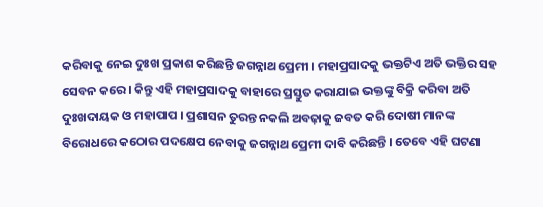କରିବାକୁ ନେଇ ଦୁଃଖ ପ୍ରକାଶ କରିଛନ୍ତି ଜଗନ୍ନାଥ ପ୍ରେମୀ । ମହାପ୍ରସାଦକୁ ଭକ୍ତଟିଏ ଅତି ଭକ୍ତିର ସହ ସେବନ କରେ । କିନ୍ତୁ ଏହି ମହାପ୍ରସାଦକୁ ବାହାରେ ପ୍ରସ୍ତୁତ କରାଯାଇ ଭକ୍ତଙ୍କୁ ବିକ୍ରି କରିବା ଅତି ଦୁଃଖଦାୟକ ଓ ମହାପାପ । ପ୍ରଶାସନ ତୁରନ୍ତ ନକଲି ଅବଢ଼ାକୁ ଜବତ କରି ଦୋଷୀ ମାନଙ୍କ ବିରୋଧରେ କଠୋର ପଦକ୍ଷେପ ନେବାକୁ ଜଗନ୍ନାଥ ପ୍ରେମୀ ଦାବି କରିଛନ୍ତି । ତେବେ ଏହି ଘଟଣା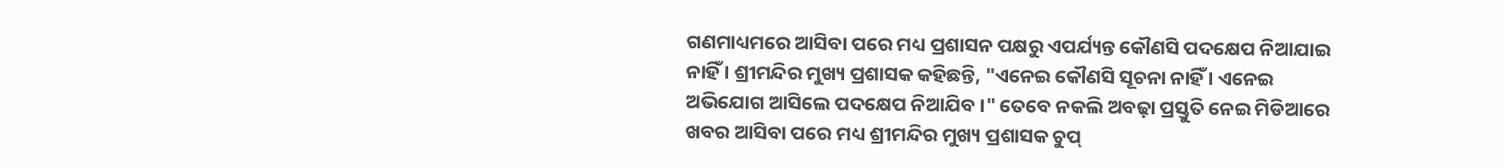ଗଣମାଧ୍ୟମରେ ଆସିବା ପରେ ମଧ୍ୟ ପ୍ରଶାସନ ପକ୍ଷରୁ ଏପର୍ଯ୍ୟନ୍ତ କୌଣସି ପଦକ୍ଷେପ ନିଆଯାଇ ନାହିଁ । ଶ୍ରୀମନ୍ଦିର ମୁଖ୍ୟ ପ୍ରଶାସକ କହିଛନ୍ତି, "ଏନେଇ କୌଣସି ସୂଚନା ନାହିଁ । ଏନେଇ ଅଭିଯୋଗ ଆସିଲେ ପଦକ୍ଷେପ ନିଆଯିବ ।" ତେବେ ନକଲି ଅବଢ଼ା ପ୍ରସ୍ତୁତି ନେଇ ମିଡିଆରେ ଖବର ଆସିବା ପରେ ମଧ୍ୟ ଶ୍ରୀମନ୍ଦିର ମୁଖ୍ୟ ପ୍ରଶାସକ ଚୁପ୍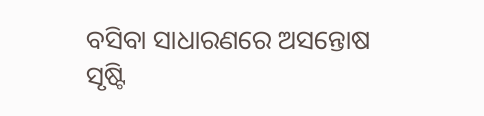ବସିବା ସାଧାରଣରେ ଅସନ୍ତୋଷ ସୃଷ୍ଟି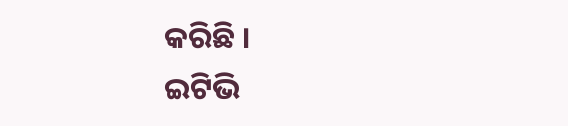କରିଛି ।
ଇଟିଭି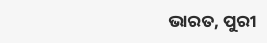ଭାରତ, ପୁରୀ